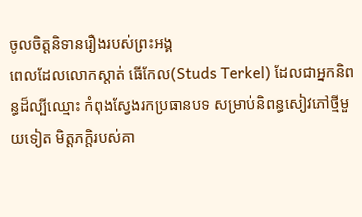ចូលចិត្តនិទានរឿងរបស់ព្រះអង្គ
ពេលដែលលោកស្តាត់ ធើកែល(Studs Terkel) ដែលជាអ្នកនិពន្ធដ៏ល្បីឈ្មោះ កំពុងស្វែងរកប្រធានបទ សម្រាប់និពន្ធសៀវភៅថ្មីមួយទៀត មិត្តភក្តិរបស់គា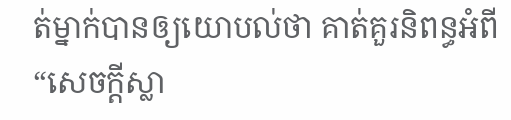ត់ម្នាក់បានឲ្យយោបល់ថា គាត់គួរនិពន្ធអំពី “សេចក្តីស្លា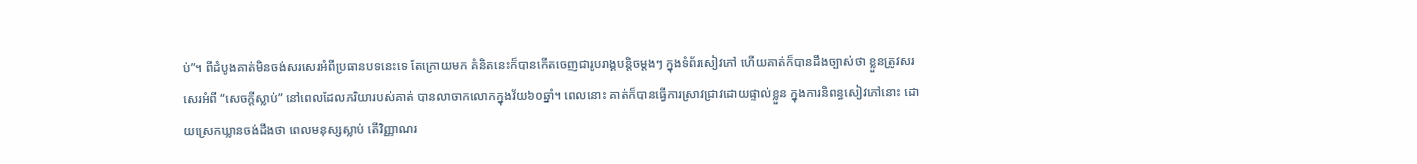ប់”។ ពីដំបូងគាត់មិនចង់សរសេរអំពីប្រធានបទនេះទេ តែក្រោយមក គំនិតនេះក៏បានកើតចេញជារូបរាង្គបន្តិចម្តងៗ ក្នុងទំព័រសៀវភៅ ហើយគាត់ក៏បានដឹងច្បាស់ថា ខ្លួនត្រូវសរសេរអំពី “សេចក្តីស្លាប់” នៅពេលដែលភរិយារបស់គាត់ បានលាចាកលោកក្នុងវ័យ៦០ឆ្នាំ។ ពេលនោះ គាត់ក៏បានធ្វើការស្រាវជ្រាវដោយផ្ទាល់ខ្លួន ក្នុងការនិពន្ធសៀវភៅនោះ ដោយស្រេកឃ្លានចង់ដឹងថា ពេលមនុស្សស្លាប់ តើវិញ្ញាណរ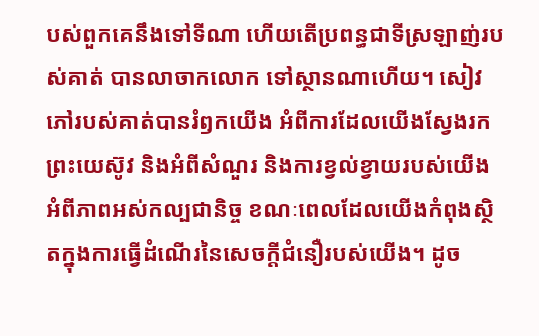បស់ពួកគេនឹងទៅទីណា ហើយតើប្រពន្ធជាទីស្រឡាញ់របស់គាត់ បានលាចាកលោក ទៅស្ថានណាហើយ។ សៀវភៅរបស់គាត់បានរំឭកយើង អំពីការដែលយើងស្វែងរកព្រះយេស៊ូវ និងអំពីសំណួរ និងការខ្វល់ខ្វាយរបស់យើង អំពីភាពអស់កល្បជានិច្ច ខណៈពេលដែលយើងកំពុងស្ថិតក្នុងការធ្វើដំណើរនៃសេចក្តីជំនឿរបស់យើង។ ដូច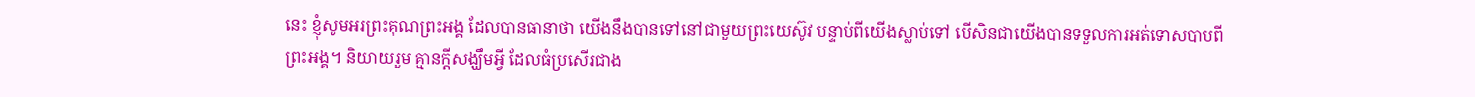នេះ ខ្ញុំសូមអរព្រះគុណព្រះអង្គ ដែលបានធានាថា យើងនឹងបានទៅនៅជាមួយព្រះយេស៊ូវ បន្ទាប់ពីយើងស្លាប់ទៅ បើសិនជាយើងបានទទួលការអត់ទោសបាបពីព្រះអង្គ។ និយាយរួម គ្មានក្តីសង្ឃឹមអ្វី ដែលធំប្រសើរជាង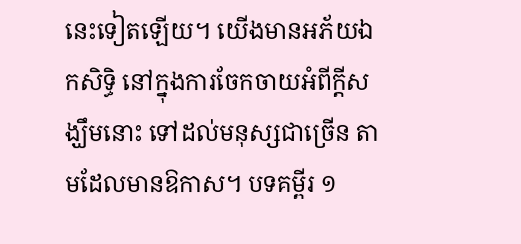នេះទៀតឡើយ។ យើងមានអភ័យឯកសិទ្ធិ នៅក្នុងការចែកចាយអំពីក្តីសង្ឃឹមនោះ ទៅដល់មនុស្សជាច្រើន តាមដែលមានឱកាស។ បទគម្ពីរ ១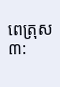ពេត្រុស ៣: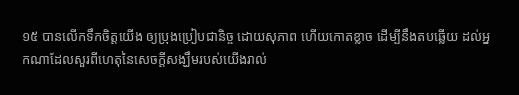១៥ បានលើកទឹកចិត្តយើង ឲ្យប្រុងប្រៀបជានិច្ច ដោយសុភាព ហើយកោតខ្លាច ដើម្បីនឹងតបឆ្លើយ ដល់អ្នកណាដែលសួរពីហេតុនៃសេចក្តីសង្ឃឹមរបស់យើងរាល់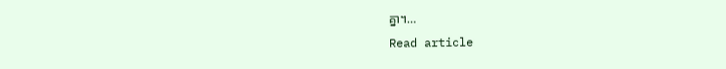គ្នា។…
Read article